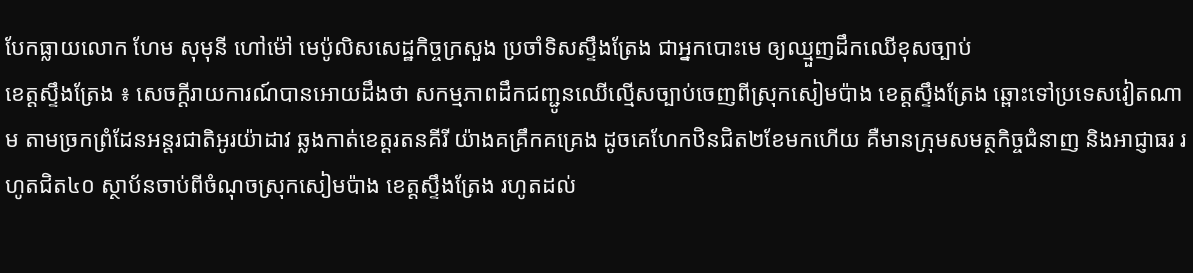បែកធ្លាយលោក ហែម សុមុនី ហៅម៉ៅ មេប៉ូលិសសេដ្ឋកិច្ចក្រសួង ប្រចាំទិសស្ទឹងត្រែង ជាអ្នកបោះមេ ឲ្យឈ្មួញដឹកឈើខុសច្បាប់
ខេត្តស្ទឹងត្រែង ៖ សេចក្តីរាយការណ៍បានអោយដឹងថា សកម្មភាពដឹកជញ្ជូនឈើល្មើសច្បាប់ចេញពីស្រុកសៀមប៉ាង ខេត្តស្ទឹងត្រែង ឆ្ពោះទៅប្រទេសវៀតណាម តាមច្រកព្រំដែនអន្តរជាតិអូរយ៉ាដាវ ឆ្លងកាត់ខេត្តរតនគីរី យ៉ាងគគ្រឹកគគ្រេង ដូចគេហែកឋិនជិត២ខែមកហើយ គឺមានក្រុមសមត្ថកិច្ចជំនាញ និងអាជ្ញាធរ រហូតជិត៤០ ស្ថាប័នចាប់ពីចំណុចស្រុកសៀមប៉ាង ខេត្តស្ទឹងត្រែង រហូតដល់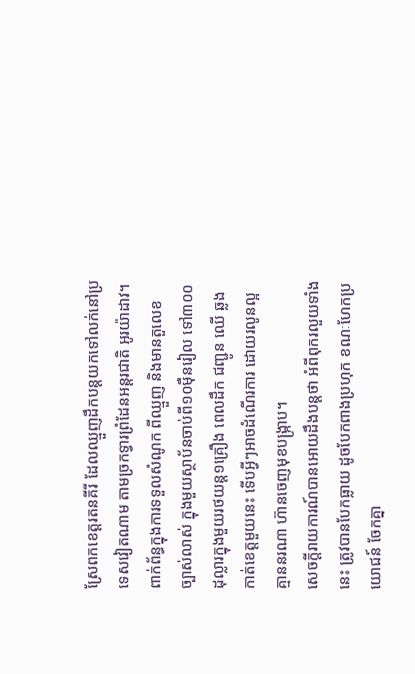ស្រែពកខេត្តរតនគីរី ដែលឈ្មួញដឹកបន្តយកទៅលក់នៅប្រទេសវៀតណាម តាមច្រកទ្វារព្រំដែនអន្តរជាតិ អូរយ៉ាដាវ។
ពាក់ព័ន្ធក្នុងការទទួលសំណូក ពីឈ្មួញ និងមានតួលេខ ច្បាស់លាស់ ក្នុងមួយស្ថាប័នចាប់ពី១០ម៉ឺនរៀល ទៅ៣០០ដុល្លារក្នុងមួយរថយន្ត១គ្រឿង ពេលដឹក ជញ្ជូន ឈើ ឆ្លងកាត់ខេត្តមួយនេះ ទើបអ្វីៗអាចដំណើរការ ដោយរលូនល្អ គ្មាននរណា ហ៊ានចេញមុខបង្ក្រាប។
សេចក្តីរាយការណ៍បានអោយដឹងបន្តថា អំពីពុករលួយទាំងនេះ ត្រូវបានបែកធ្លាយ ដូចបែកពាងប្រហុក ខណៈហែកប្រយោជន៍ ចែកគ្នា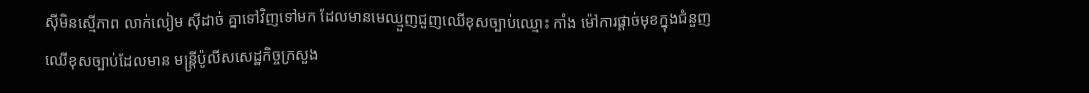ស៊ីមិនស្មើភាព លាក់លៀម ស៊ីដាច់ គ្នាទៅវិញទៅមក ដែលមានមេឈ្មួញជួញឈើខុសច្បាប់ឈ្មោះ កាំង ម៉ៅការផ្តាច់មុខក្នុងជំនួញឈើខុសច្បាប់ដែលមាន មន្ត្រីប៉ូលីសសេដ្ឋកិច្ចក្រសួង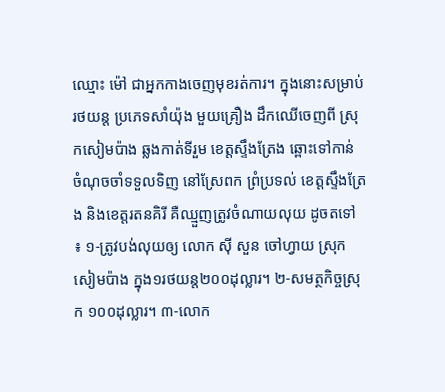ឈ្មោះ ម៉ៅ ជាអ្នកកាងចេញមុខរត់ការ។ ក្នុងនោះសម្រាប់រថយន្ត ប្រភេទសាំយ៉ុង មួយគ្រឿង ដឹកឈើចេញពី ស្រុកសៀមប៉ាង ឆ្លងកាត់ទីរួម ខេត្តស្ទឹងត្រែង ឆ្ពោះទៅកាន់ ចំណុចចាំទទួលទិញ នៅស្រែពក ព្រំប្រទល់ ខេត្តស្ទឹងត្រែង និងខេត្តរតនគិរី គឺឈ្មួញត្រូវចំណាយលុយ ដូចតទៅ ៖ ១-ត្រូវបង់លុយឲ្យ លោក ស៊ី សួន ចៅហ្វាយ ស្រុកសៀមប៉ាង ក្នុង១រថយន្ត២០០ដុល្លារ។ ២-សមត្ថកិច្ចស្រុក ១០០ដុល្លារ។ ៣-លោក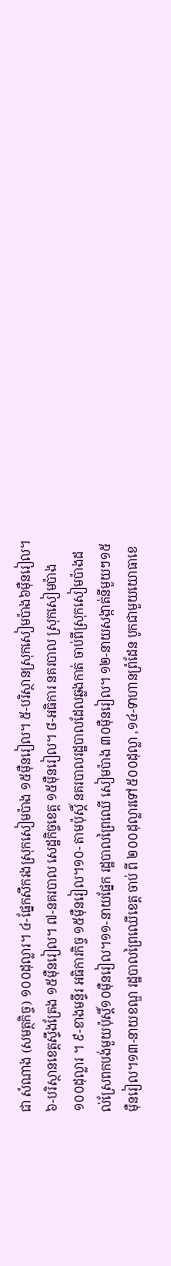ជា សំណាង (សមត្ថកិច្ច) ១០០ដុល្លារ។ ៤-ផ្នែកសឹករងស្រុកសៀមប៉ាង ១៥ម៉ឺនរៀល។ ៥-បរិស្ថានស្រុកសៀមប៉ាង៦ម៉ឺនរៀល។ ៦-បរិស្ថានខេត្តស្ទឹងត្រែង ១៥ម៉ឺនរៀល។ ៧-នគរបាល សេដ្ឋកិច្ចខេត្ត ១៥ម៉ឺនរៀល។ ៨-អធិការ នគរបាល ស្រុកសៀមប៉ាង ១០០ដុល្លារ ។ ៩-ខាងមន្ទីរ អធិការកិច្ច ១៥ម៉ឺនរៀល។១០- តាមប៉ុស្តិ៍ នគរបាលរដ្ឋបាលដែលឆ្លងកាត់ ចាប់ពីស្រុកសៀមប៉ាងដល់ស្រែពកបង់មួយប៉ុស្តិ៍១០ម៉ឺនរៀល។១១-នាយផ្នែក រដ្ឋបាលព្រៃឈើ សៀមប៉ាង ៣០ម៉ឺនរៀល។ ១២-នាយសង្កាត់នីមួយៗ១៥ម៉ឺនរៀល។១៣-នាយខណ្ឌ រដ្ឋបាលព្រៃឈើខេត្ត ចាប់ ពី ២០០ដុល្លារទៅ៥០០ដុល្លា ,១៤-ទាហានព្រំដែន បូកជាមួយយោធាខេ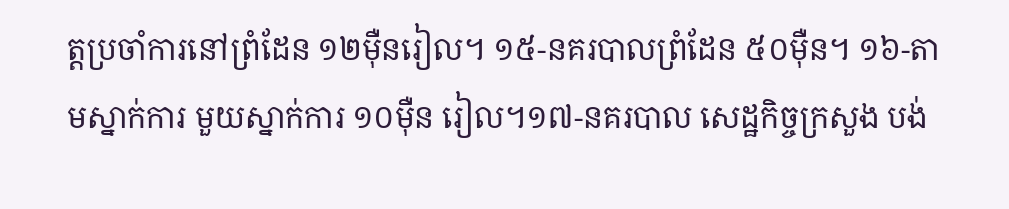ត្តប្រចាំការនៅព្រំដែន ១២ម៉ឺនរៀល។ ១៥-នគរបាលព្រំដែន ៥០ម៉ឺន។ ១៦-តាមស្នាក់ការ មួយស្នាក់ការ ១០ម៉ឺន រៀល។១៧-នគរបាល សេដ្ឋកិច្ចក្រសួង បង់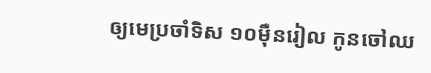ឲ្យមេប្រចាំទិស ១០ម៉ឺនរៀល កូនចៅឈ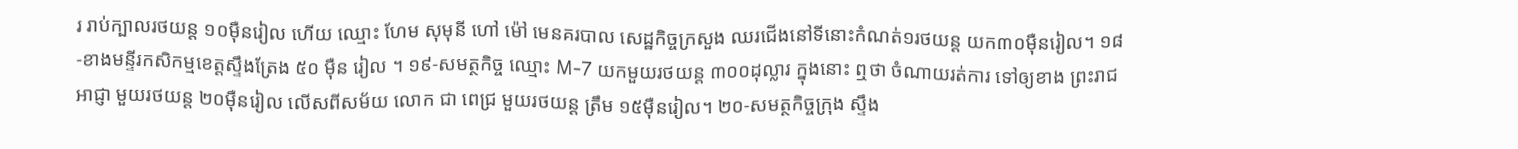រ រាប់ក្បាលរថយន្ត ១០ម៉ឺនរៀល ហើយ ឈ្មោះ ហែម សុមុនី ហៅ ម៉ៅ មេនគរបាល សេដ្ឋកិច្ចក្រសួង ឈរជើងនៅទីនោះកំណត់១រថយន្ត យក៣០ម៉ឺនរៀល។ ១៨-ខាងមន្ទីរកសិកម្មខេត្តស្ទឹងត្រែង ៥០ ម៉ឺន រៀល ។ ១៩-សមត្ថកិច្ច ឈ្មោះ M-7 យកមួយរថយន្ត ៣០០ដុល្លារ ក្នុងនោះ ឮថា ចំណាយរត់ការ ទៅឲ្យខាង ព្រះរាជអាជ្ញា មួយរថយន្ត ២០ម៉ឺនរៀល លើសពីសម័យ លោក ជា ពេជ្រ មួយរថយន្ត ត្រឹម ១៥ម៉ឺនរៀល។ ២០-សមត្ថកិច្ចក្រុង ស្ទឹង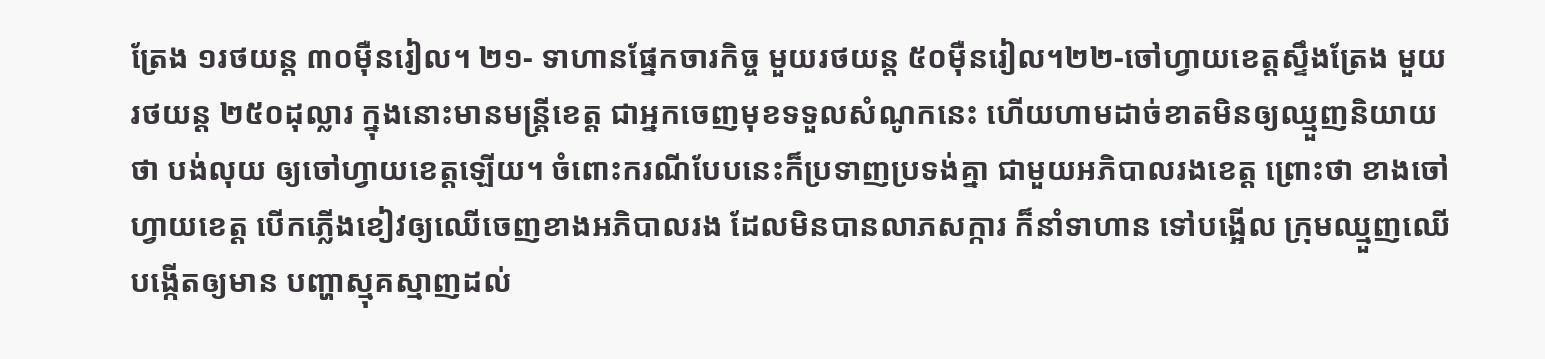ត្រែង ១រថយន្ត ៣០ម៉ឺនរៀល។ ២១- ទាហានផ្នែកចារកិច្ច មួយរថយន្ត ៥០ម៉ឺនរៀល។២២-ចៅហ្វាយខេត្តស្ទឹងត្រែង មួយរថយន្ត ២៥០ដុល្លារ ក្នុងនោះមានមន្ត្រីខេត្ត ជាអ្នកចេញមុខទទួលសំណូកនេះ ហើយហាមដាច់ខាតមិនឲ្យឈ្មួញនិយាយថា បង់លុយ ឲ្យចៅហ្វាយខេត្តឡើយ។ ចំពោះករណីបែបនេះក៏ប្រទាញប្រទង់គ្នា ជាមួយអភិបាលរងខេត្ត ព្រោះថា ខាងចៅហ្វាយខេត្ត បើកភ្លើងខៀវឲ្យឈើចេញខាងអភិបាលរង ដែលមិនបានលាភសក្ការ ក៏នាំទាហាន ទៅបង្អើល ក្រុមឈ្មួញឈើបង្កើតឲ្យមាន បញ្ហាស្មុគស្មាញដល់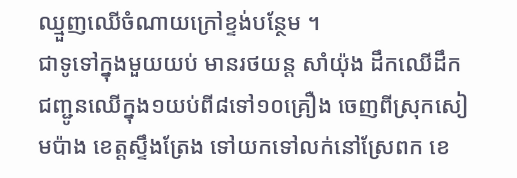ឈ្មួញឈើចំណាយក្រៅខ្ទង់បន្ថែម ។
ជាទូទៅក្នុងមួយយប់ មានរថយន្ត សាំយ៉ុង ដឹកឈើដឹកជញ្ជូនឈើក្នុង១យប់ពី៨ទៅ១០គ្រឿង ចេញពីស្រុកសៀមប៉ាង ខេត្តស្ទឹងត្រែង ទៅយកទៅលក់នៅស្រែពក ខេ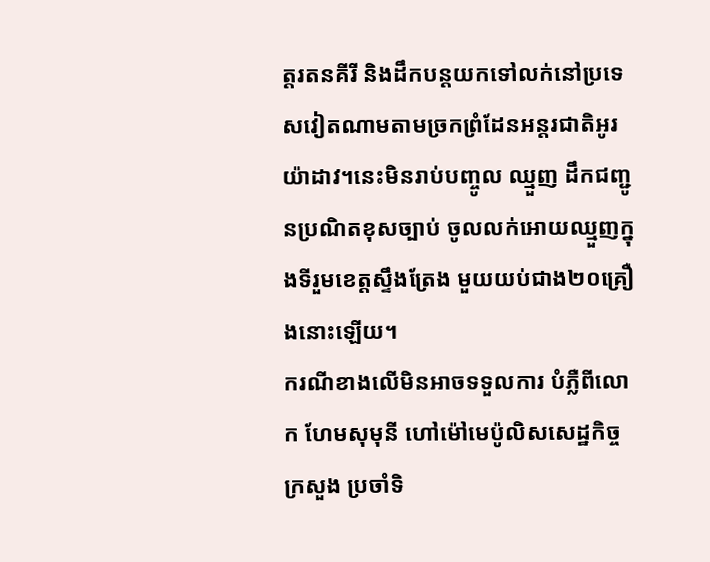ត្តរតនគីរី និងដឹកបន្តយកទៅលក់នៅប្រទេសវៀតណាមតាមច្រកព្រំដែនអន្តរជាតិអូរយ៉ាដាវ។នេះមិនរាប់បញ្ចូល ឈ្មួញ ដឹកជញ្ជូនប្រណិតខុសច្បាប់ ចូលលក់អោយឈ្មួញក្នុងទីរួមខេត្តស្ទឹងត្រែង មួយយប់ជាង២០គ្រឿងនោះឡើយ។
ករណីខាងលើមិនអាចទទួលការ បំភ្លឺពីលោក ហែមសុមុនី ហៅម៉ៅមេប៉ូលិសសេដ្ឋកិច្ច ក្រសួង ប្រចាំទិ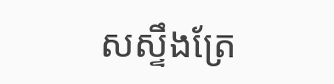សស្ទឹងត្រែ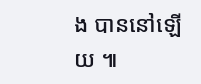ង បាននៅឡើយ ៕